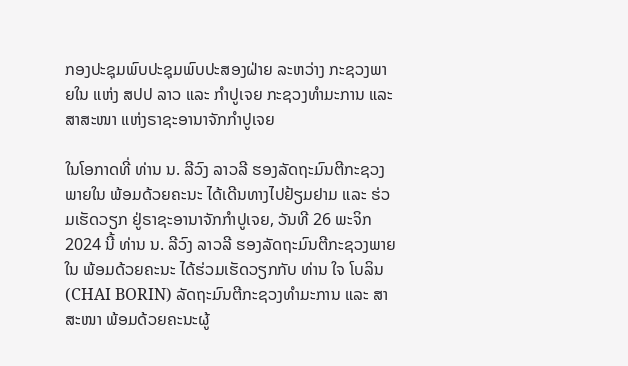ກອງປະຊຸມພົບປະຊຸມພົບປະສອງຝ່າຍ ລະຫວ່າງ ກະຊວງພາຍໃນ ແຫ່ງ ສປປ ລາວ ແລະ ກໍາປູເຈຍ ກະຊວງທໍາມະການ ແລະ ສາສະໜາ ແຫ່ງຣາຊະອານາຈັກກໍາປູເຈຍ

ໃນໂອກາດທີ່ ທ່ານ ນ. ລີວົງ ລາວລີ ຮອງລັດຖະມົນຕີກະຊວງພາຍໃນ ພ້ອມດ້ວຍຄະນະ ໄດ້ເດີນທາງໄປຢ້ຽມຢາມ ແລະ ຮ່ວມເຮັດວຽກ ຢູ່ຣາຊະອານາຈັກກໍາປູເຈຍ, ວັນທີ 26 ພະຈິກ 2024 ນີ້ ທ່ານ ນ. ລີວົງ ລາວລີ ຮອງລັດຖະມົນຕີກະຊວງພາຍໃນ ພ້ອມດ້ວຍຄະນະ ໄດ້ຮ່ວມເຮັດວຽກກັບ ທ່ານ ໃຈ ໂບລິນ (CHAI BORIN) ລັດຖະມົນຕີກະຊວງທໍາມະການ ແລະ ສາສະໜາ ພ້ອມດ້ວຍຄະນະຜູ້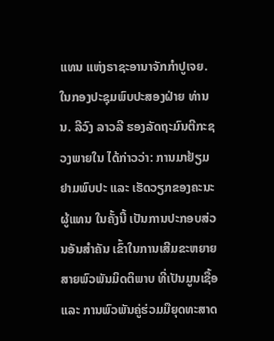ແທນ ແຫ່ງຣາຊະອານາຈັກກໍາປູເຈຍ.
ໃນກອງປະຊຸມພົບປະສອງຝ່າຍ ທ່ານ ນ. ລີວົງ ລາວລີ ຮອງລັດຖະມົນຕີກະຊວງພາຍໃນ ໄດ້ກ່າວວ່າ: ການມາຢ້ຽມຢາມພົບປະ ແລະ ເຮັດວຽກຂອງຄະນະຜູ້ແທນ ໃນຄັ້ງນີ້ ເປັນການປະກອບສ່ວນອັນສຳຄັນ ເຂົ້າໃນການເສີມຂະຫຍາຍສາຍພົວພັນມິດຕິພາບ ທີ່ເປັນມູນເຊື້ອ ແລະ ການພົວພັນຄູ່ຮ່ວມມືຍຸດທະສາດ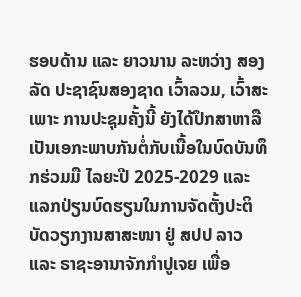ຮອບດ້ານ ແລະ ຍາວນານ ລະຫວ່າງ ສອງລັດ ປະຊາຊົນສອງຊາດ ເວົ້າລວມ, ເວົ້າສະເພາະ ການປະຊຸມຄັ້ງນີ້ ຍັງໄດ້ປຶກສາຫາລືເປັນເອກະພາບກັນຕໍ່ກັບເນື້ອໃນບົດບັນທຶກຮ່ວມມື ໄລຍະປີ 2025-2029 ແລະ ແລກປ່ຽນບົດຮຽນໃນການຈັດຕັ້ງປະຕິບັດວຽກງານສາສະໜາ ຢູ່ ສປປ ລາວ ແລະ ຣາຊະອານາຈັກກໍາປູເຈຍ ເພື່ອ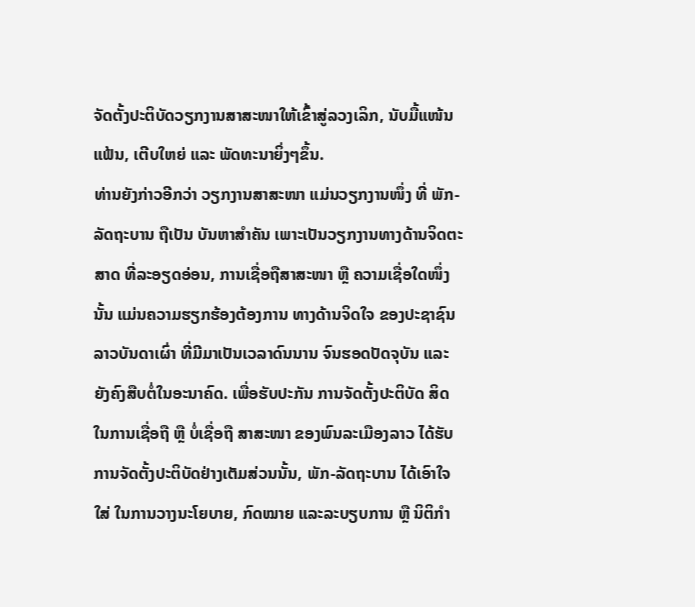ຈັດຕັ້ງປະຕິບັດວຽກງານສາສະໜາໃຫ້ເຂົ້າສູ່ລວງເລິກ, ນັບມື້ແໜ້ນແຟ້ນ, ເຕີບໃຫຍ່ ແລະ ພັດທະນາຍິ່ງໆຂຶ້ນ.
ທ່ານຍັງກ່າວອີກວ່າ ວຽກງານສາສະໜາ ແມ່ນວຽກງານໜຶ່ງ ທີ່ ພັກ- ລັດຖະບານ ຖືເປັນ ບັນຫາສໍາຄັນ ເພາະເປັນວຽກງານທາງດ້ານຈິດຕະສາດ ທີ່ລະອຽດອ່ອນ, ການເຊື່ອຖືສາສະໜາ ຫຼື ຄວາມເຊື່ອໃດໜຶ່ງ ນັ້ນ ແມ່ນຄວາມຮຽກຮ້ອງຕ້ອງການ ທາງດ້ານຈິດໃຈ ຂອງປະຊາຊົນລາວບັນດາເຜົ່າ ທີ່ມີມາເປັນເວລາດົນນານ ຈົນຮອດປັດຈຸບັນ ແລະ ຍັງຄົງສືບຕໍ່ໃນອະນາຄົດ. ເພື່ອຮັບປະກັນ ການຈັດຕັ້ງປະຕິບັດ ສິດ ໃນການເຊື່ອຖື ຫຼື ບໍ່ເຊື່ອຖື ສາສະໜາ ຂອງພົນລະເມືອງລາວ ໄດ້ຮັບການຈັດຕັ້ງປະຕິບັດຢ່າງເຕັມສ່ວນນັ້ນ, ພັກ-ລັດຖະບານ ໄດ້ເອົາໃຈໃສ່ ໃນການວາງນະໂຍບາຍ, ກົດໝາຍ ແລະລະບຽບການ ຫຼື ນິຕິກໍາ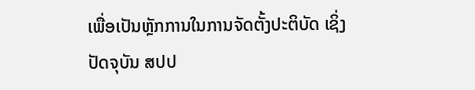ເພື່ອເປັນຫຼັກການໃນການຈັດຕັ້ງປະຕິບັດ ເຊິ່ງປັດຈຸບັນ ສປປ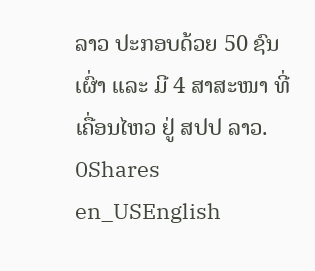ລາວ ປະກອບດ້ວຍ 50 ຊົນເຜົ່າ ແລະ ມີ 4 ສາສະໜາ ທີ່ເຄື່ອນໄຫວ ຢູ່ ສປປ ລາວ.
0Shares
en_USEnglish